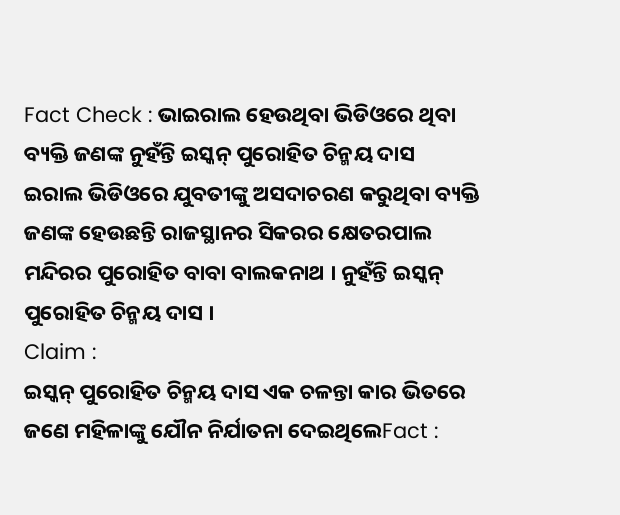Fact Check : ଭାଇରାଲ ହେଉଥିବା ଭିଡିଓରେ ଥିବା ବ୍ୟକ୍ତି ଜଣଙ୍କ ନୁହଁନ୍ତି ଇସ୍କନ୍ ପୁରୋହିତ ଚିନ୍ମୟ ଦାସ
ଇରାଲ ଭିଡିଓରେ ଯୁବତୀଙ୍କୁ ଅସଦାଚରଣ କରୁଥିବା ବ୍ୟକ୍ତି ଜଣଙ୍କ ହେଉଛନ୍ତି ରାଜସ୍ଥାନର ସିକରର କ୍ଷେତରପାଲ ମନ୍ଦିରର ପୁରୋହିତ ବାବା ବାଲକନାଥ । ନୁହଁନ୍ତି ଇସ୍କନ୍ ପୁରୋହିତ ଚିନ୍ମୟ ଦାସ ।
Claim :
ଇସ୍କନ୍ ପୁରୋହିତ ଚିନ୍ମୟ ଦାସ ଏକ ଚଳନ୍ତା କାର ଭିତରେ ଜଣେ ମହିଳାଙ୍କୁ ଯୌନ ନିର୍ଯାତନା ଦେଇଥିଲେFact :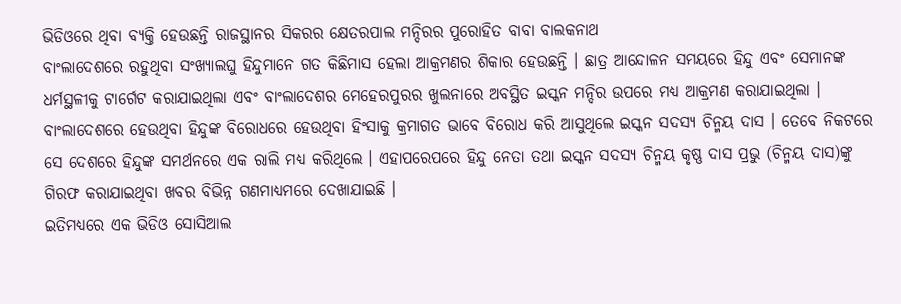ଭିଡିଓରେ ଥିବା ବ୍ୟକ୍ତି ହେଉଛନ୍ତି ରାଜସ୍ଥାନର ସିକରର କ୍ଷେତରପାଲ ମନ୍ଦିରର ପୁରୋହିତ ବାବା ବାଲକନାଥ
ବାଂଲାଦେଶରେ ରହୁଥିବା ସଂଖ୍ୟାଲଘୁ ହିନ୍ଦୁମାନେ ଗତ କିଛିମାସ ହେଲା ଆକ୍ରମଣର ଶିକାର ହେଉଛନ୍ତି । ଛାତ୍ର ଆନ୍ଦୋଳନ ସମୟରେ ହିନ୍ଦୁ ଏବଂ ସେମାନଙ୍କ ଧର୍ମସ୍ଥଳୀକୁ ଟାର୍ଗେଟ କରାଯାଇଥିଲା ଏବଂ ବାଂଲାଦେଶର ମେହେରପୁରର ଖୁଲନାରେ ଅବସ୍ଥିତ ଇସ୍କନ ମନ୍ଦିର ଉପରେ ମଧ୍ୟ ଆକ୍ରମଣ କରାଯାଇଥିଲା । ବାଂଲାଦେଶରେ ହେଉଥିବା ହିନ୍ଦୁଙ୍କ ବିରୋଧରେ ହେଉଥିବା ହିଂସାକୁ କ୍ରମାଗତ ଭାବେ ବିରୋଧ କରି ଆସୁଥିଲେ ଇସ୍କନ ସଦସ୍ୟ ଚିନ୍ମୟ ଦାସ । ତେବେ ନିକଟରେ ସେ ଦେଶରେ ହିନ୍ଦୁଙ୍କ ସମର୍ଥନରେ ଏକ ରାଲି ମଧ୍ୟ କରିଥିଲେ । ଏହାପରେପରେ ହିନ୍ଦୁ ନେତା ତଥା ଇସ୍କନ ସଦସ୍ୟ ଚିନ୍ମୟ କୃଷ୍ଣ ଦାସ ପ୍ରଭୁ (ଚିନ୍ମୟ ଦାସ)ଙ୍କୁ ଗିରଫ କରାଯାଇଥିବା ଖବର ବିଭିନ୍ନ ଗଣମାଧ୍ୟମରେ ଦେଖାଯାଇଛି ।
ଇତିମଧ୍ୟରେ ଏକ ଭିଡିଓ ସୋସିଆଲ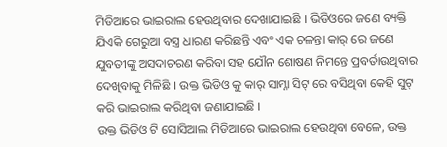ମିଡିଆରେ ଭାଇରାଲ ହେଉଥିବାର ଦେଖାଯାଇଛି । ଭିଡିଓରେ ଜଣେ ବ୍ୟକ୍ତି ଯିଏକି ଗେରୁଆ ବସ୍ତ୍ର ଧାରଣ କରିଛନ୍ତି ଏବଂ ଏକ ଚଳନ୍ତା କାର୍ ରେ ଜଣେ ଯୁବତୀଙ୍କୁ ଅସଦାଚରଣ କରିବା ସହ ଯୌନ ଶୋଷଣ ନିମନ୍ତେ ପ୍ରବର୍ତାଉଥିବାର ଦେଖିବାକୁ ମିଳିଛି । ଉକ୍ତ ଭିଡିଓ କୁ କାର୍ ସାମ୍ନା ସିଟ୍ ରେ ବସିଥିବା କେହି ସୁଟ୍ କରି ଭାଇରାଲ କରିଥିବା ଜଣାଯାଇଛି ।
ଉକ୍ତ ଭିଡିଓ ଟି ସୋସିଆଲ ମିଡିଆରେ ଭାଇରାଲ ହେଉଥିବା ବେଳେ, ଉକ୍ତ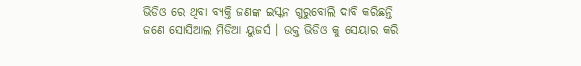ଭିଡିଓ ରେ ଥିବା ବ୍ୟକ୍ତି ଜଣଙ୍କ ଇସ୍କନ ଗୁରୁବୋଲି ଦାବି କରିଛନ୍ତି ଜଣେ ସୋସିଆଲ ମିଡିଆ ୟୁଜର୍ସ । ଉକ୍ତ ଭିଡିଓ କୁ ସେୟାର କରି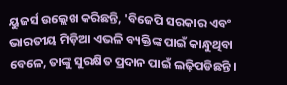ୟୁଜର୍ସ ଉଲ୍ଲେଖ କରିଛନ୍ତି, 'ବିଜେପି ସରକାର ଏବଂ ଭାରତୀୟ ମିଡ଼ିଆ ଏଭଳି ବ୍ୟକ୍ତିଙ୍କ ପାଇଁ କାନ୍ଧୁଥିବା ବେଳେ, ତାଙ୍କୁ ସୁରକ୍ଷିତ ପ୍ରଦାନ ପାଇଁ ଲଢ଼ିପଡିଛନ୍ତି ।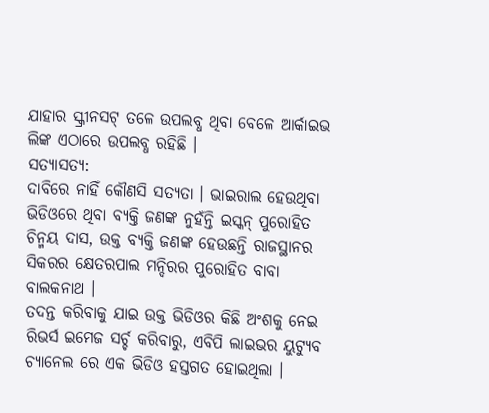ଯାହାର ସ୍କ୍ରୀନସଟ୍ ତଳେ ଉପଲବ୍ଧ ଥିବା ବେଳେ ଆର୍କାଇଭ ଲିଙ୍କ ଏଠାରେ ଉପଲବ୍ଧ ରହିଛି ।
ସତ୍ୟାସତ୍ୟ:
ଦାବିରେ ନାହିଁ କୌଣସି ସତ୍ୟତା । ଭାଇରାଲ ହେଉଥିବା ଭିଡିଓରେ ଥିବା ବ୍ୟକ୍ତି ଜଣଙ୍କ ନୁହଁନ୍ତି ଇସ୍କନ୍ ପୁରୋହିତ ଚିନ୍ମୟ ଦାସ, ଉକ୍ତ ବ୍ୟକ୍ତି ଜଣଙ୍କ ହେଉଛନ୍ତି ରାଜସ୍ଥାନର ସିକରର କ୍ଷେତରପାଲ ମନ୍ଦିରର ପୁରୋହିତ ବାବା ବାଲକନାଥ ।
ତଦନ୍ତ କରିବାକୁ ଯାଇ ଉକ୍ତ ଭିଡିଓର କିଛି ଅଂଶକୁ ନେଇ ରିଭର୍ସ ଇମେଜ ସର୍ଚ୍ଚ କରିବାରୁ, ଏବିପି ଲାଇଭର ୟୁଟ୍ୟୁବ ଚ୍ୟାନେଲ ରେ ଏକ ଭିଡିଓ ହସ୍ତଗତ ହୋଇଥିଲା ।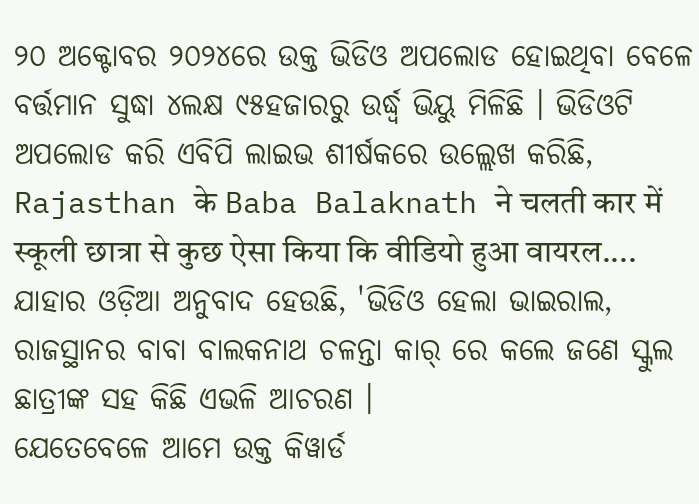୨୦ ଅକ୍ଟୋବର ୨୦୨୪ରେ ଉକ୍ତ ଭିଡିଓ ଅପଲୋଡ ହୋଇଥିବା ବେଳେ ବର୍ତ୍ତମାନ ସୁଦ୍ଧା ୪ଲକ୍ଷ ୯୫ହଜାରରୁ ଉର୍ଦ୍ଧ୍ବ ଭିୟୁ ମିଳିଛି । ଭିଡିଓଟି ଅପଲୋଡ କରି ଏବିପି ଲାଇଭ ଶୀର୍ଷକରେ ଉଲ୍ଲେଖ କରିଛି, Rajasthan के Baba Balaknath ने चलती कार में स्कूली छात्रा से कुछ ऐसा किया कि वीडियो हुआ वायरल....
ଯାହାର ଓଡ଼ିଆ ଅନୁବାଦ ହେଉଛି, 'ଭିଡିଓ ହେଲା ଭାଇରାଲ, ରାଜସ୍ଥାନର ବାବା ବାଲକନାଥ ଚଳନ୍ତା କାର୍ ରେ କଲେ ଜଣେ ସ୍କୁଲ ଛାତ୍ରୀଙ୍କ ସହ କିଛି ଏଭଳି ଆଚରଣ ।
ଯେତେବେଳେ ଆମେ ଉକ୍ତ କିୱାର୍ଡ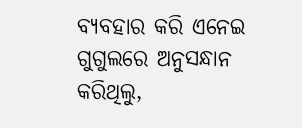ବ୍ୟବହାର କରି ଏନେଇ ଗୁଗୁଲରେ ଅନୁସନ୍ଧାନ କରିଥିଲୁ,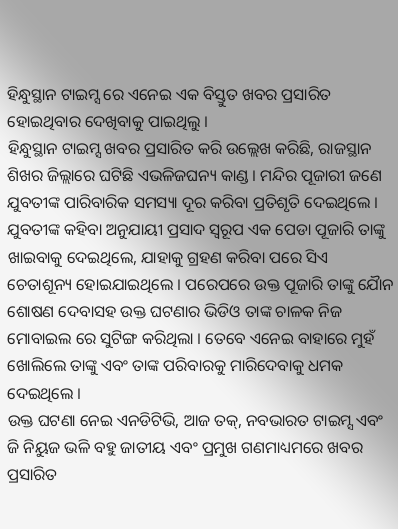ହିନ୍ଧୁସ୍ଥାନ ଟାଇମ୍ସ ରେ ଏନେଇ ଏକ ବିସ୍ତୁତ ଖବର ପ୍ରସାରିତ ହୋଇଥିବାର ଦେଖିବାକୁ ପାଇଥିଲୁ ।
ହିନ୍ଧୁସ୍ଥାନ ଟାଇମ୍ସ ଖବର ପ୍ରସାରିତ କରି ଉଲ୍ଲେଖ କରିଛି, ରାଜସ୍ଥାନ ଶିଖର ଜିଲ୍ଲାରେ ଘଟିଛି ଏଭଳିଜଘନ୍ୟ କାଣ୍ଡ । ମନ୍ଦିର ପୂଜାରୀ ଜଣେ ଯୁବତୀଙ୍କ ପାରିବାରିକ ସମସ୍ୟା ଦୂର କରିବା ପ୍ରତିଶୃତି ଦେଇଥିଲେ । ଯୁବତୀଙ୍କ କହିବା ଅନୁଯାୟୀ ପ୍ରସାଦ ସ୍ୱରୂପ ଏକ ପେଡା ପୂଜାରି ତାଙ୍କୁ ଖାଇବାକୁ ଦେଇଥିଲେ, ଯାହାକୁ ଗ୍ରହଣ କରିବା ପରେ ସିଏ ଚେତାଶୂନ୍ୟ ହୋଇଯାଇଥିଲେ । ପରେପରେ ଉକ୍ତ ପୂଜାରି ତାଙ୍କୁ ଯୋୖନ ଶୋଷଣ ଦେବାସହ ଉକ୍ତ ଘଟଣାର ଭିଡିଓ ତାଙ୍କ ଚାଳକ ନିଜ ମୋବାଇଲ ରେ ସୁଟିଙ୍ଗ କରିଥିଲା । ତେବେ ଏନେଇ ବାହାରେ ମୁହଁ ଖୋଲିଲେ ତାଙ୍କୁ ଏବଂ ତାଙ୍କ ପରିବାରକୁ ମାରିଦେବାକୁ ଧମକ ଦେଇଥିଲେ ।
ଉକ୍ତ ଘଟଣା ନେଇ ଏନଡିଟିଭି, ଆଜ ତକ୍, ନବଭାରତ ଟାଇମ୍ସ ଏବଂ ଜି ନିୟୁଜ ଭଳି ବହୁ ଜାତୀୟ ଏବଂ ପ୍ରମୁଖ ଗଣମାଧ୍ୟମରେ ଖବର ପ୍ରସାରିତ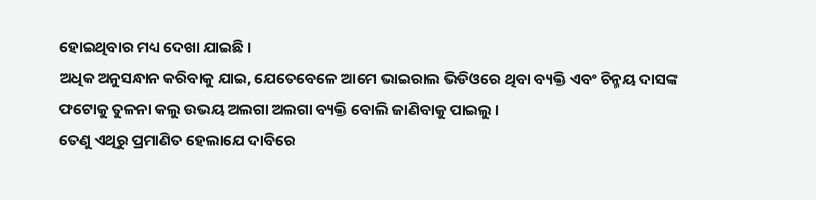ହୋଇଥିବାର ମଧ୍ୟ ଦେଖା ଯାଇଛି ।
ଅଧିକ ଅନୁସନ୍ଧାନ କରିବାକୁ ଯାଇ, ଯେତେବେଳେ ଆମେ ଭାଇରାଲ ଭିଡିଓରେ ଥିବା ବ୍ୟକ୍ତି ଏବଂ ଚିନ୍ମୟ ଦାସଙ୍କ ଫଟୋକୁ ତୁଳନା କଲୁ ଉଭୟ ଅଲଗା ଅଲଗା ବ୍ୟକ୍ତି ବୋଲି ଜାଣିବାକୁ ପାଇଲୁ ।
ତେଣୁ ଏଥିରୁ ପ୍ରମାଣିତ ହେଲାଯେ ଦାବିରେ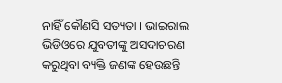ନାହିଁ କୌଣସି ସତ୍ୟତା । ଭାଇରାଲ ଭିଡିଓରେ ଯୁବତୀଙ୍କୁ ଅସଦାଚରଣ କରୁଥିବା ବ୍ୟକ୍ତି ଜଣଙ୍କ ହେଉଛନ୍ତି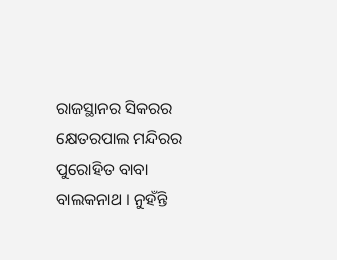ରାଜସ୍ଥାନର ସିକରର କ୍ଷେତରପାଲ ମନ୍ଦିରର ପୁରୋହିତ ବାବା ବାଲକନାଥ । ନୁହଁନ୍ତି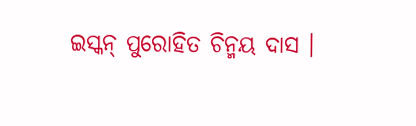ଇସ୍କନ୍ ପୁରୋହିତ ଚିନ୍ମୟ ଦାସ ।